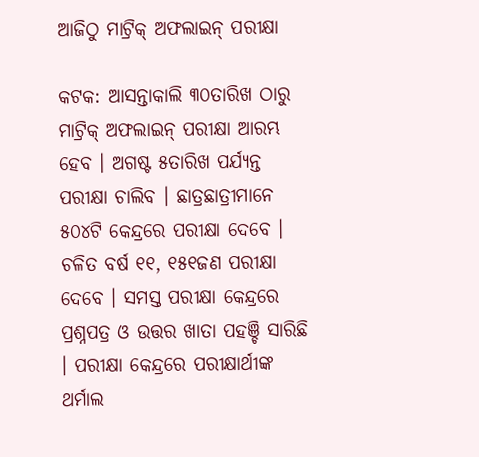ଆଜିଠୁ ମାଟ୍ରିକ୍ ଅଫଲାଇନ୍ ପରୀକ୍ଷା

କଟକ: ଆସନ୍ତାକାଲି ୩୦ତାରିଖ ଠାରୁ ମାଟ୍ରିକ୍ ଅଫଲାଇନ୍ ପରୀକ୍ଷା ଆରମ୍ଭ ହେବ । ଅଗଷ୍ଟ ୫ତାରିଖ ପର୍ଯ୍ୟନ୍ତ ପରୀକ୍ଷା ଚାଲିବ । ଛାତ୍ରଛାତ୍ରୀମାନେ ୫୦୪ଟି କେନ୍ଦ୍ରରେ ପରୀକ୍ଷା ଦେବେ । ଚଳିତ ବର୍ଷ ୧୧, ୧୫୧ଜଣ ପରୀକ୍ଷା ଦେବେ । ସମସ୍ତ ପରୀକ୍ଷା କେନ୍ଦ୍ରରେ ପ୍ରଶ୍ନପତ୍ର ଓ ଉତ୍ତର ଖାତା ପହଞ୍ଚି ସାରିଛି । ପରୀକ୍ଷା କେନ୍ଦ୍ରରେ ପରୀକ୍ଷାର୍ଥୀଙ୍କ ଥର୍ମାଲ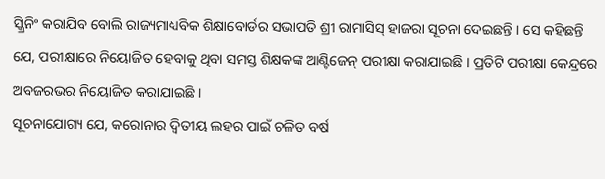ସ୍କ୍ରିନିଂ କରାଯିବ ବୋଲି ରାଜ୍ୟମାଧ୍ୟବିକ ଶିକ୍ଷାବୋର୍ଡର ସଭାପତି ଶ୍ରୀ ରାମାସିସ୍ ହାଜରା ସୂଚନା ଦେଇଛନ୍ତି । ସେ କହିଛନ୍ତି ଯେ, ପରୀକ୍ଷାରେ ନିୟୋଜିତ ହେବାକୁ ଥିବା ସମସ୍ତ ଶିକ୍ଷକଙ୍କ ଆଣ୍ଟିଜେନ୍ ପରୀକ୍ଷା କରାଯାଇଛି । ପ୍ରତିଟି ପରୀକ୍ଷା କେନ୍ଦ୍ରରେ ଅବଜରଭର ନିୟୋଜିତ କରାଯାଇଛି ।
ସୂଚନାଯୋଗ୍ୟ ଯେ, କରୋନାର ଦ୍ୱିତୀୟ ଲହର ପାଇଁ ଚଳିତ ବର୍ଷ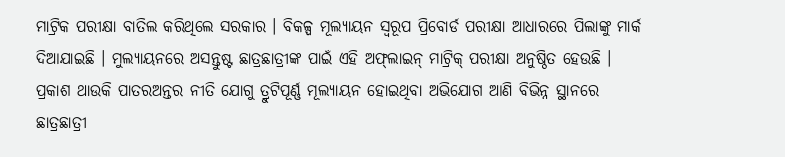ମାଟ୍ରିକ ପରୀକ୍ଷା ବାତିଲ କରିଥିଲେ ସରକାର । ବିକଳ୍ପ ମୂଲ୍ୟାୟନ ସ୍ୱରୂପ ପ୍ରିବୋର୍ଡ ପରୀକ୍ଷା ଆଧାରରେ ପିଲାଙ୍କୁ ମାର୍କ ଦିଆଯାଇଛି । ମୁଲ୍ୟାୟନରେ ଅସନ୍ତୁଷ୍ଟ ଛାତ୍ରଛାତ୍ରୀଙ୍କ ପାଇଁ ଏହି ଅଫ୍‌ଲାଇନ୍ ମାଟ୍ରିକ୍ ପରୀକ୍ଷା ଅନୁଷ୍ଠିତ ହେଉଛି ।
ପ୍ରକାଶ ଥାଉକି ପାତରଅନ୍ତର ନୀତି ଯୋଗୁ ତ୍ରୁଟିପୂର୍ଣ୍ଣ ମୂଲ୍ୟାୟନ ହୋଇଥିବା ଅଭିଯୋଗ ଆଣି ବିଭିନ୍ନ ସ୍ଥାନରେ ଛାତ୍ରଛାତ୍ରୀ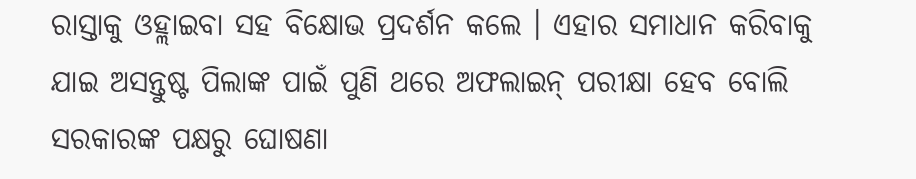ରାସ୍ତାକୁ ଓହ୍ଲାଇବା ସହ ବିକ୍ଷୋଭ ପ୍ରଦର୍ଶନ କଲେ । ଏହାର ସମାଧାନ କରିବାକୁ ଯାଇ ଅସନ୍ତୁଷ୍ଟ ପିଲାଙ୍କ ପାଇଁ ପୁଣି ଥରେ ଅଫଲାଇନ୍ ପରୀକ୍ଷା ହେବ ବୋଲି ସରକାରଙ୍କ ପକ୍ଷରୁ ଘୋଷଣା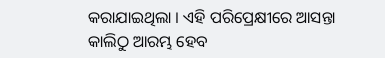କରାଯାଇଥିଲା । ଏହି ପରିପ୍ରେକ୍ଷୀରେ ଆସନ୍ତା କାଲିଠୁ ଆରମ୍ଭ ହେବ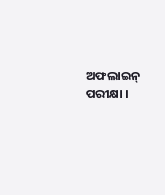ଅଫଲାଇନ୍ ପରୀକ୍ଷା ।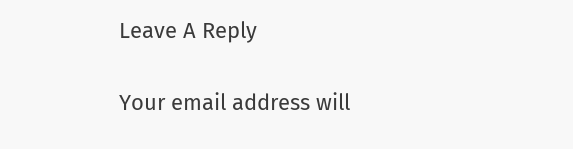Leave A Reply

Your email address will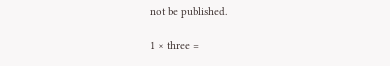not be published.

1 × three =